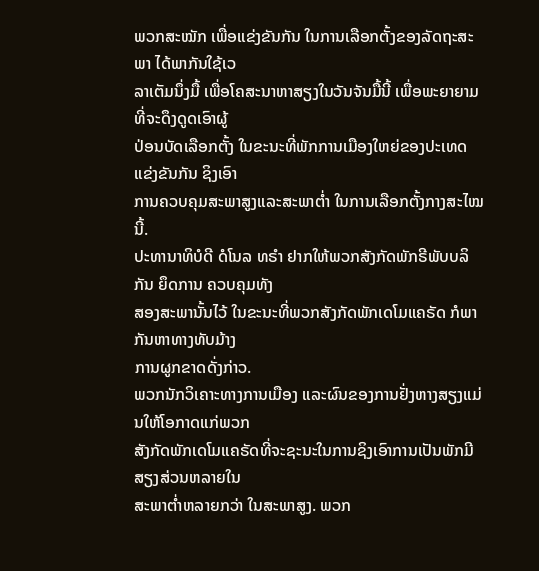ພວກສະໝັກ ເພື່ອແຂ່ງຂັນກັນ ໃນການເລືອກຕັ້ງຂອງລັດຖະສະພາ ໄດ້ພາກັນໃຊ້ເວ
ລາເຕັມນຶ່ງມື້ ເພື່ອໂຄສະນາຫາສຽງໃນວັນຈັນມື້ນີ້ ເພື່ອພະຍາຍາມ ທີ່ຈະດຶງດູດເອົາຜູ້
ປ່ອນບັດເລືອກຕັ້ງ ໃນຂະນະທີ່ພັກການເມືອງໃຫຍ່ຂອງປະເທດ ແຂ່ງຂັນກັນ ຊິງເອົາ
ການຄວບຄຸມສະພາສູງແລະສະພາຕ່ຳ ໃນການເລືອກຕັ້ງກາງສະໄໝນີ້.
ປະທານາທິບໍດີ ດໍໂນລ ທຣຳ ຢາກໃຫ້ພວກສັງກັດພັກຣີພັບບລິກັນ ຍຶດການ ຄວບຄຸມທັງ
ສອງສະພານັ້ນໄວ້ ໃນຂະນະທີ່ພວກສັງກັດພັກເດໂມແຄຣັດ ກໍພາກັນຫາທາງທັບມ້າງ
ການຜູກຂາດດັ່ງກ່າວ.
ພວກນັກວິເຄາະທາງການເມືອງ ແລະຜົນຂອງການຢັ່ງຫາງສຽງແມ່ນໃຫ້ໂອກາດແກ່ພວກ
ສັງກັດພັກເດໂມແຄຣັດທີ່ຈະຊະນະໃນການຊິງເອົາການເປັນພັກມີສຽງສ່ວນຫລາຍໃນ
ສະພາຕ່ຳຫລາຍກວ່າ ໃນສະພາສູງ. ພວກ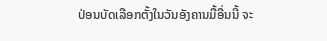ປ່ອນບັດເລືອກຕັ້ງໃນວັນອັງຄານມື້ອື່ນນີ້ ຈະ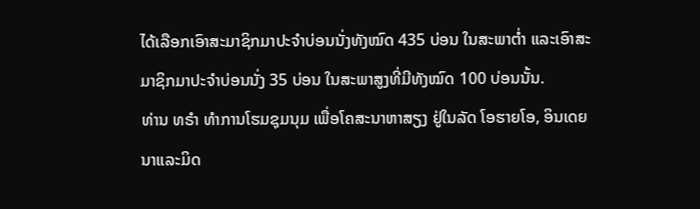ໄດ້ເລືອກເອົາສະມາຊິກມາປະຈຳບ່ອນນັ່ງທັງໝົດ 435 ບ່ອນ ໃນສະພາຕ່ຳ ແລະເອົາສະ
ມາຊິກມາປະຈຳບ່ອນນັ່ງ 35 ບ່ອນ ໃນສະພາສູງທີ່ມີທັງໝົດ 100 ບ່ອນນັ້ນ.
ທ່ານ ທຣຳ ທຳການໂຮມຊຸມນຸມ ເພື່ອໂຄສະນາຫາສຽງ ຢູ່ໃນລັດ ໂອຮາຍໂອ, ອິນເດຍ
ນາແລະມິດ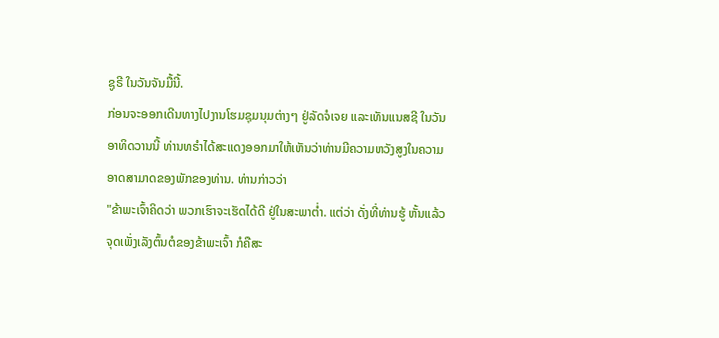ຊູຣີ ໃນວັນຈັນມື້ນີ້.
ກ່ອນຈະອອກເດີນທາງໄປງານໂຮມຊຸມນຸມຕ່າງໆ ຢູ່ລັດຈໍເຈຍ ແລະເທັນແນສຊີ ໃນວັນ
ອາທິດວານນີ້ ທ່ານທຣຳໄດ້ສະແດງອອກມາໃຫ້ເຫັນວ່າທ່ານມີຄວາມຫວັງສູງໃນຄວາມ
ອາດສາມາດຂອງພັກຂອງທ່ານ. ທ່ານກ່າວວ່າ
"ຂ້າພະເຈົ້າຄິດວ່າ ພວກເຮົາຈະເຮັດໄດ້ດີ ຢູ່ໃນສະພາຕ່ຳ. ແຕ່ວ່າ ດັ່ງທີ່ທ່ານຮູ້ ຫັ້ນແລ້ວ
ຈຸດເພັ່ງເລັງຕົ້ນຕໍຂອງຂ້າພະເຈົ້າ ກໍຄືສະ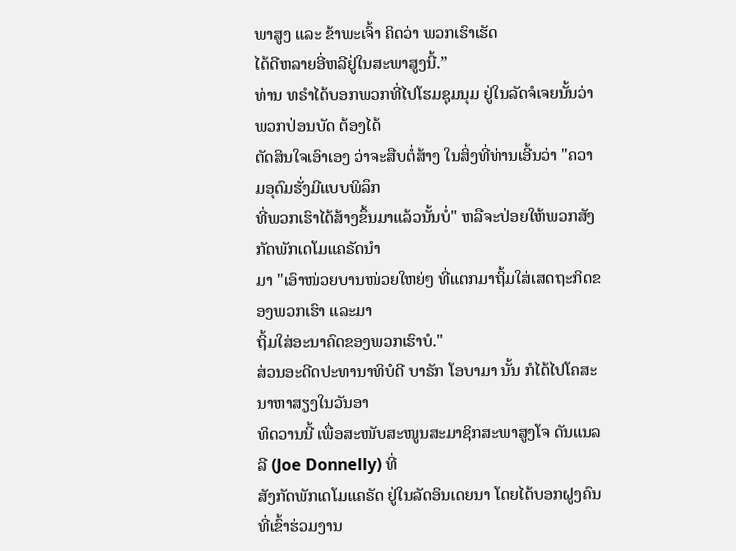ພາສູງ ແລະ ຂ້າພະເຈົ້າ ຄິດວ່າ ພວກເຮົາເຮັດ
ໄດ້ດີຫລາຍອີ່ຫລີຢູ່ໃນສະພາສູງນີ້.”
ທ່ານ ທຣຳໄດ້ບອກພວກທີ່ໄປໂຮມຊຸມນຸມ ຢູ່ໃນລັດຈໍເຈຍນັ້ນວ່າ ພວກປ່ອນບັດ ຕ້ອງໄດ້
ຕັດສິນໃຈເອົາເອງ ວ່າຈະສືບຕໍ່ສ້າງ ໃນສິ່ງທີ່ທ່ານເອີ້ນວ່າ "ຄວາມອຸດົມຮັ່ງມີແບບພິລຶກ
ທີ່ພວກເຮົາໄດ້ສ້າງຂຶ້ນມາແລ້ວນັ້ນບໍ່" ຫລືຈະປ່ອຍໃຫ້ພວກສັງກັດພັກເດໂມແຄຣັດນຳ
ມາ "ເອົາໜ່ວຍບານໜ່ວຍໃຫຍ່ໆ ທີ່ແຕກມາຖິ້ມໃສ່ເສດຖະກິດຂອງພວກເຮົາ ແລະມາ
ຖິ້ມໃສ່ອະນາຄົດຂອງພວກເຮົາບໍ."
ສ່ວນອະດີດປະທານາທິບໍດີ ບາຣັກ ໂອບາມາ ນັ້ນ ກໍໄດ້ໄປໂຄສະນາຫາສຽງໃນວັນອາ
ທິດວານນີ້ ເພື່ອສະໜັບສະໜູນສະມາຊິກສະພາສູງໂຈ ດັນແນລລີ (Joe Donnelly) ທີ່
ສັງກັດພັກເດໂມແຄຣັດ ຢູ່ໃນລັດອິນເດຍນາ ໂດຍໄດ້ບອກຝູງຄົນທີ່ເຂົ້າຮ່ວມງານ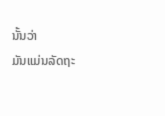ນັ້ນວ່າ
ມັນແມ່ນລັດຖະ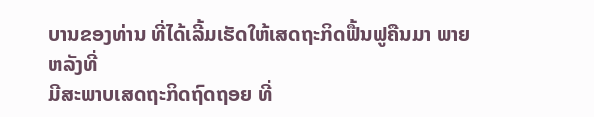ບານຂອງທ່ານ ທີ່ໄດ້ເລີ້ມເຮັດໃຫ້ເສດຖະກິດຟື້ນຟູຄືນມາ ພາຍຫລັງທີ່
ມີສະພາບເສດຖະກິດຖົດຖອຍ ທີ່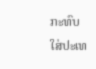ກະທົບໃສ່ປະເທ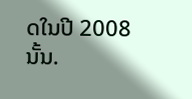ດໃນປີ 2008 ນັ້ນ.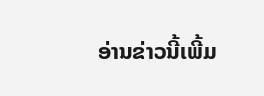ອ່ານຂ່າວນີ້ເພີ້ມ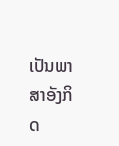ເປັນພາສາອັງກິດ